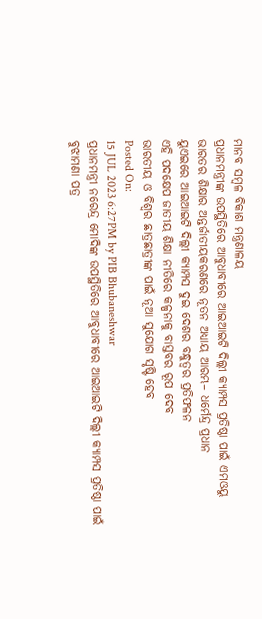ମାନବ ସମ୍ବଳ ବିକାଶ ମନ୍ତ୍ରଣାଳୟ
ପ୍ରଧାନମନ୍ତ୍ରୀଙ୍କ ଉପସ୍ଥିତିରେ ଆବୁଧାବୀରେ ଆଇଆଇଟି ଦିଲ୍ଲୀ କ୍ୟାମ୍ପସ ପ୍ରତିଷ୍ଠା ପାଇଁ ଏମଓୟୁ
ଭାରତର ଶିକ୍ଷାର ଅନ୍ତର୍ଜାତୀୟକରଣରେ ନୂତନ ଅଧ୍ୟାୟ ଆରମ୍ଭ– ଧର୍ମେନ୍ଦ୍ର ପ୍ରଧାନ
ୟୁଏଇରେ ଆଇଆଇଟି ଦିଲ୍ଲୀ କ୍ୟାମ୍ପସ ଦୁଇ ଦେଶର ବନ୍ଧୁତ୍ୱର ପ୍ରତିଫଳନ
ଏହି ପଦକ୍ଷେପ ଜାତୀୟ ଶିକ୍ଷା ନୀତିରେ କଳ୍ପନାକୁ ବାସ୍ତବର ରୂପ ଦେବ
ଭାରତୀୟ ଓ ବିଶ୍ୱର ଛାତ୍ରଛାତ୍ରୀଙ୍କ ପାଇଁ ନୂଆ ସୁଯୋଗ ସୃଷ୍ଟି ହେବ
Posted On:
15 JUL 2023 6:27PM by PIB Bhubaneshwar
ପ୍ରଧାନମନ୍ତ୍ରୀ ନରେନ୍ଦ୍ର ମୋଦିଙ୍କ ଉପସ୍ଥିତିରେ ଆବୁଧାବୀରେ ଆଇଆଇଟି ଦିଲ୍ଲୀ କ୍ୟାମ୍ପସ ପ୍ରତିଷ୍ଠା ପାଇଁ ବୁଝାମଣା ପତ୍ର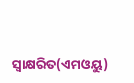ସ୍ୱାକ୍ଷରିତ(ଏମଓୟୁ)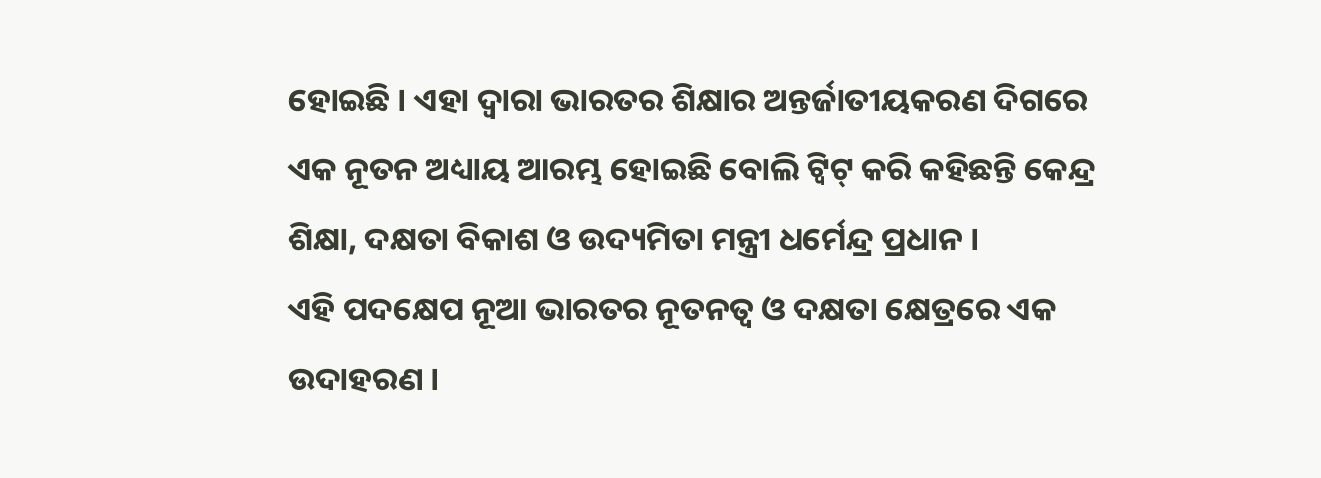ହୋଇଛି । ଏହା ଦ୍ୱାରା ଭାରତର ଶିକ୍ଷାର ଅନ୍ତର୍ଜାତୀୟକରଣ ଦିଗରେ ଏକ ନୂତନ ଅଧ୍ୟାୟ ଆରମ୍ଭ ହୋଇଛି ବୋଲି ଟ୍ୱିଟ୍ କରି କହିଛନ୍ତି କେନ୍ଦ୍ର ଶିକ୍ଷା, ଦକ୍ଷତା ବିକାଶ ଓ ଉଦ୍ୟମିତା ମନ୍ତ୍ରୀ ଧର୍ମେନ୍ଦ୍ର ପ୍ରଧାନ ।
ଏହି ପଦକ୍ଷେପ ନୂଆ ଭାରତର ନୂତନତ୍ୱ ଓ ଦକ୍ଷତା କ୍ଷେତ୍ରରେ ଏକ ଉଦାହରଣ ।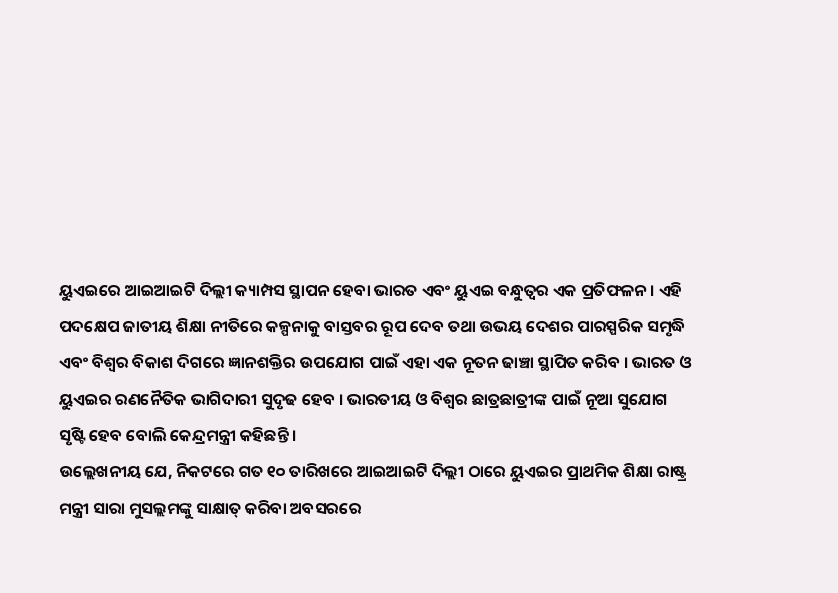ୟୁଏଇରେ ଆଇଆଇଟି ଦିଲ୍ଲୀ କ୍ୟାମ୍ପସ ସ୍ଥାପନ ହେବା ଭାରତ ଏବଂ ୟୁଏଇ ବନ୍ଧୁତ୍ୱର ଏକ ପ୍ରତିଫଳନ । ଏହି ପଦକ୍ଷେପ ଜାତୀୟ ଶିକ୍ଷା ନୀତିରେ କଳ୍ପନାକୁ ବାସ୍ତବର ରୂପ ଦେବ ତଥା ଉଭୟ ଦେଶର ପାରସ୍ପରିକ ସମୃଦ୍ଧି ଏବଂ ବିଶ୍ୱର ବିକାଶ ଦିଗରେ ଜ୍ଞାନଶକ୍ତିର ଉପଯୋଗ ପାଇଁ ଏହା ଏକ ନୂତନ ଢାଞ୍ଚା ସ୍ଥାପିତ କରିବ । ଭାରତ ଓ ୟୁଏଇର ରଣନୈତିକ ଭାଗିଦାରୀ ସୁଦୃଢ ହେବ । ଭାରତୀୟ ଓ ବିଶ୍ୱର ଛାତ୍ରଛାତ୍ରୀଙ୍କ ପାଇଁ ନୂଆ ସୁଯୋଗ ସୃଷ୍ଟି ହେବ ବୋଲି କେନ୍ଦ୍ରମନ୍ତ୍ରୀ କହିଛନ୍ତି ।
ଉଲ୍ଲେଖନୀୟ ଯେ, ନିକଟରେ ଗତ ୧୦ ତାରିଖରେ ଆଇଆଇଟି ଦିଲ୍ଲୀ ଠାରେ ୟୁଏଇର ପ୍ରାଥମିକ ଶିକ୍ଷା ରାଷ୍ଟ୍ର ମନ୍ତ୍ରୀ ସାରା ମୁସଲ୍ଲମଙ୍କୁ ସାକ୍ଷାତ୍ କରିବା ଅବସରରେ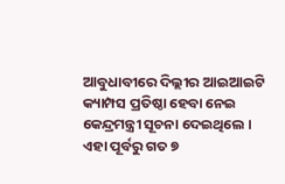ଆବୁଧାବୀରେ ଦିଲ୍ଲୀର ଆଇଆଇଟି କ୍ୟାମ୍ପସ ପ୍ରତିଷ୍ଠା ହେବା ନେଇ କେନ୍ଦ୍ରମନ୍ତ୍ରୀ ସୂଚନା ଦେଇଥିଲେ । ଏହା ପୂର୍ବରୁ ଗତ ୭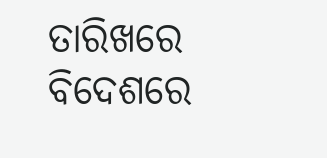ତାରିଖରେ ବିଦେଶରେ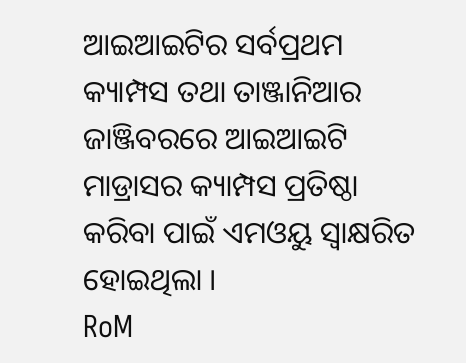ଆଇଆଇଟିର ସର୍ବପ୍ରଥମ କ୍ୟାମ୍ପସ ତଥା ତାଞ୍ଜାନିଆର ଜାଞ୍ଜିବରରେ ଆଇଆଇଟି ମାଡ୍ରାସର କ୍ୟାମ୍ପସ ପ୍ରତିଷ୍ଠା କରିବା ପାଇଁ ଏମଓୟୁ ସ୍ୱାକ୍ଷରିତ ହୋଇଥିଲା ।
RoM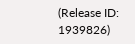(Release ID: 1939826)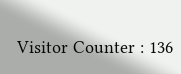Visitor Counter : 136